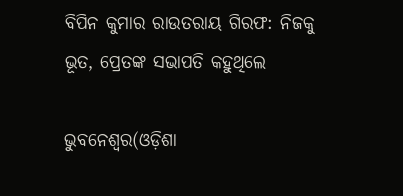ବିପିନ କୁମାର ରାଉତରାୟ ଗିରଫ: ନିଜକୁ ଭୂତ, ପ୍ରେତଙ୍କ ସଭାପତି କହୁଥିଲେ

ଭୁବନେଶ୍ୱର(ଓଡ଼ିଶା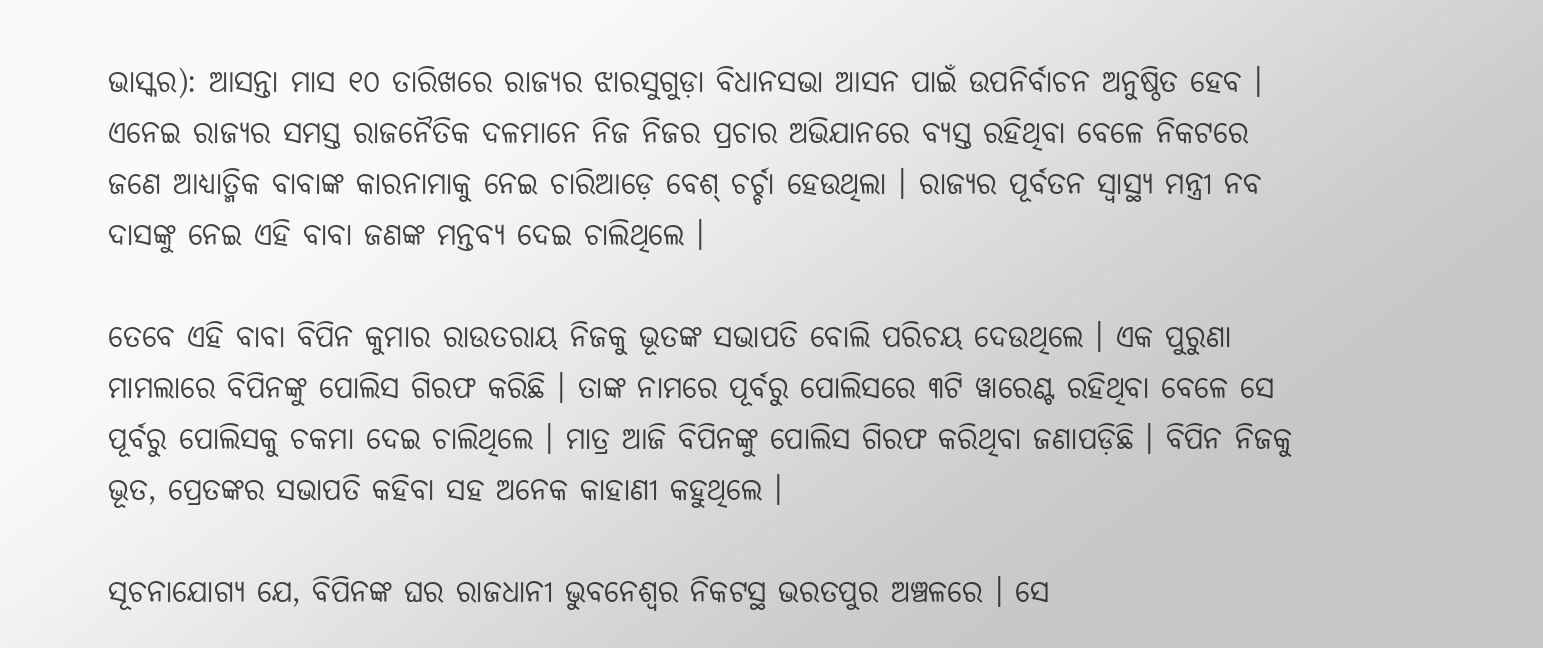ଭାସ୍କର): ଆସନ୍ତା ମାସ ୧୦ ତାରିଖରେ ରାଜ୍ୟର ଝାରସୁଗୁଡ଼ା ବିଧାନସଭା ଆସନ ପାଇଁ ଉପନିର୍ବାଚନ ଅନୁଷ୍ଠିତ ହେବ । ଏନେଇ ରାଜ୍ୟର ସମସ୍ତ ରାଜନୈତିକ ଦଳମାନେ ନିଜ ନିଜର ପ୍ରଚାର ଅଭିଯାନରେ ବ୍ୟସ୍ତ ରହିଥିବା ବେଳେ ନିକଟରେ ଜଣେ ଆଧ୍ୟାତ୍ମିକ ବାବାଙ୍କ କାରନାମାକୁ ନେଇ ଚାରିଆଡ଼େ ବେଶ୍ ଚର୍ଚ୍ଚା ହେଉଥିଲା । ରାଜ୍ୟର ପୂର୍ବତନ ସ୍ୱାସ୍ଥ୍ୟ ମନ୍ତ୍ରୀ ନବ ଦାସଙ୍କୁ ନେଇ ଏହି ବାବା ଜଣଙ୍କ ମନ୍ତବ୍ୟ ଦେଇ ଚାଲିଥିଲେ ।

ତେବେ ଏହି ବାବା ବିପିନ କୁମାର ରାଉତରାୟ ନିଜକୁ ଭୂତଙ୍କ ସଭାପତି ବୋଲି ପରିଚୟ ଦେଉଥିଲେ । ଏକ ପୁରୁଣା ମାମଲାରେ ବିପିନଙ୍କୁ ପୋଲିସ ଗିରଫ କରିଛି । ତାଙ୍କ ନାମରେ ପୂର୍ବରୁ ପୋଲିସରେ ୩ଟି ୱାରେଣ୍ଟ ରହିଥିବା ବେଳେ ସେ ପୂର୍ବରୁ ପୋଲିସକୁ ଚକମା ଦେଇ ଚାଲିଥିଲେ । ମାତ୍ର ଆଜି ବିପିନଙ୍କୁ ପୋଲିସ ଗିରଫ କରିଥିବା ଜଣାପଡ଼ିଛି । ବିପିନ ନିଜକୁ ଭୂତ, ପ୍ରେତଙ୍କର ସଭାପତି କହିବା ସହ ଅନେକ କାହାଣୀ କହୁଥିଲେ ।

ସୂଚନାଯୋଗ୍ୟ ଯେ, ବିପିନଙ୍କ ଘର ରାଜଧାନୀ ଭୁବନେଶ୍ୱର ନିକଟସ୍ଥ ଭରତପୁର ଅଞ୍ଚଳରେ । ସେ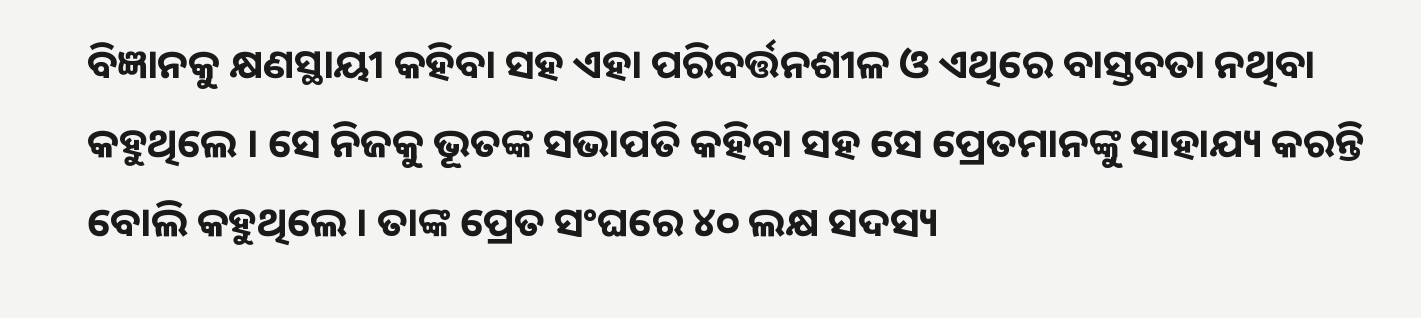ବିଜ୍ଞାନକୁ କ୍ଷଣସ୍ଥାୟୀ କହିବା ସହ ଏହା ପରିବର୍ତ୍ତନଶୀଳ ଓ ଏଥିରେ ବାସ୍ତବତା ନଥିବା କହୁଥିଲେ । ସେ ନିଜକୁ ଭୂତଙ୍କ ସଭାପତି କହିବା ସହ ସେ ପ୍ରେତମାନଙ୍କୁ ସାହାଯ୍ୟ କରନ୍ତି ବୋଲି କହୁଥିଲେ । ତାଙ୍କ ପ୍ରେତ ସଂଘରେ ୪୦ ଲକ୍ଷ ସଦସ୍ୟ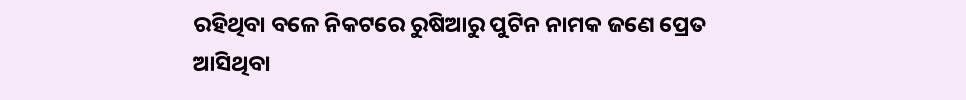ରହିଥିବା ବଳେ ନିକଟରେ ରୁଷିଆରୁ ପୁଟିନ ନାମକ ଜଣେ ପ୍ରେତ ଆସିଥିବା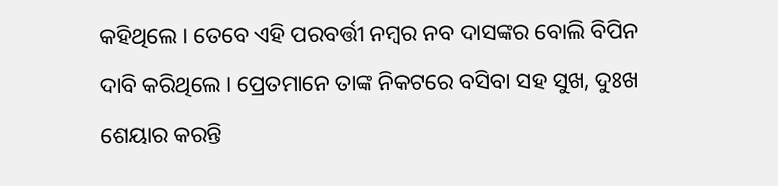କହିଥିଲେ । ତେବେ ଏହି ପରବର୍ତ୍ତୀ ନମ୍ବର ନବ ଦାସଙ୍କର ବୋଲି ବିପିନ ଦାବି କରିଥିଲେ । ପ୍ରେତମାନେ ତାଙ୍କ ନିକଟରେ ବସିବା ସହ ସୁଖ, ଦୁଃଖ ଶେୟାର କରନ୍ତି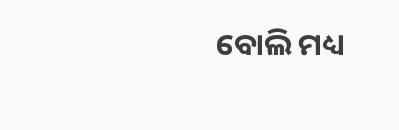ବୋଲି ମଧ୍ୟ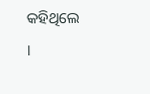କହିଥିଲେ ।